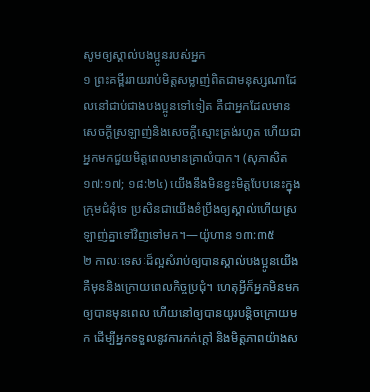សូមឲ្យស្គាល់បងប្អូនរបស់អ្នក
១ ព្រះគម្ពីររាយរាប់មិត្តសម្លាញ់ពិតជាមនុស្សណាដែលនៅជាប់ជាងបងប្អូនទៅទៀត គឺជាអ្នកដែលមានសេចក្ដីស្រឡាញ់និងសេចក្ដីស្មោះត្រង់រហូត ហើយជាអ្នកមកជួយមិត្តពេលមានគ្រាលំបាក។ (សុភាសិត ១៧:១៧; ១៨:២៤) យើងនឹងមិនខ្វះមិត្តបែបនេះក្នុងក្រុមជំនុំទេ ប្រសិនជាយើងខំប្រឹងឲ្យស្គាល់ហើយស្រឡាញ់គ្នាទៅវិញទៅមក។—យ៉ូហាន ១៣:៣៥
២ កាលៈទេសៈដ៏ល្អសំរាប់ឲ្យបានស្គាល់បងប្អូនយើង គឺមុននិងក្រោយពេលកិច្ចប្រជុំ។ ហេតុអ្វីក៏អ្នកមិនមកឲ្យបានមុនពេល ហើយនៅឲ្យបានយូរបន្ដិចក្រោយមក ដើម្បីអ្នកទទួលនូវការកក់ក្ដៅ និងមិត្តភាពយ៉ាងស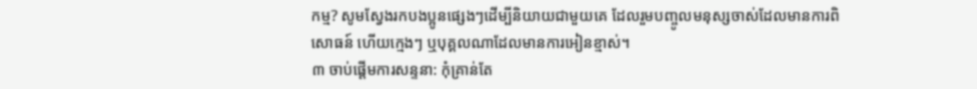កម្ម? សូមស្វែងរកបងប្អូនផ្សេងៗដើម្បីនិយាយជាមួយគេ ដែលរួមបញ្ចូលមនុស្សចាស់ដែលមានការពិសោធន៍ ហើយក្មេងៗ ឬបុគ្គលណាដែលមានការអៀនខ្មាស់។
៣ ចាប់ផ្ដើមការសន្ទនា: កុំគ្រាន់តែ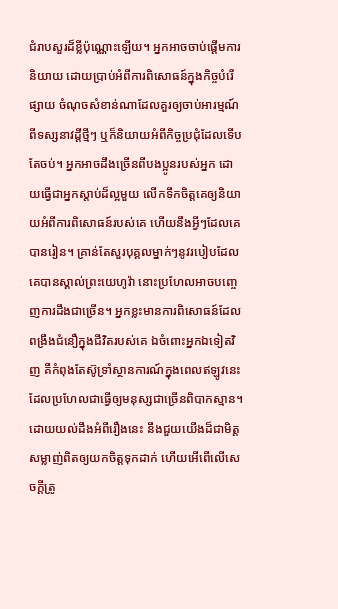ជំរាបសួរដ៏ខ្លីប៉ុណ្ណោះឡើយ។ អ្នកអាចចាប់ផ្ដើមការនិយាយ ដោយប្រាប់អំពីការពិសោធន៍ក្នុងកិច្ចបំរើផ្សាយ ចំណុចសំខាន់ណាដែលគួរឲ្យចាប់អារម្មណ៍ពីទស្សនាវដ្ដីថ្មីៗ ឬក៏និយាយអំពីកិច្ចប្រជុំដែលទើបតែចប់។ អ្នកអាចដឹងច្រើនពីបងប្អូនរបស់អ្នក ដោយធ្វើជាអ្នកស្ដាប់ដ៏ល្អមួយ លើកទឹកចិត្តគេឲ្យនិយាយអំពីការពិសោធន៍របស់គេ ហើយនឹងអ្វីៗដែលគេបានរៀន។ គ្រាន់តែសួរបុគ្គលម្នាក់ៗនូវរបៀបដែលគេបានស្គាល់ព្រះយេហូវ៉ា នោះប្រហែលអាចបញ្ចេញការដឹងជាច្រើន។ អ្នកខ្លះមានការពិសោធន៍ដែលពង្រឹងជំនឿក្នុងជីវិតរបស់គេ ឯចំពោះអ្នកឯទៀតវិញ គឺកំពុងតែស៊ូទ្រាំស្ថានការណ៍ក្នុងពេលឥឡូវនេះ ដែលប្រហែលជាធ្វើឲ្យមនុស្សជាច្រើនពិបាកស្មាន។ ដោយយល់ដឹងអំពីរឿងនេះ នឹងជួយយើងដ៏ជាមិត្តសម្លាញ់ពិតឲ្យយកចិត្តទុកដាក់ ហើយអើពើលើសេចក្ដីត្រូ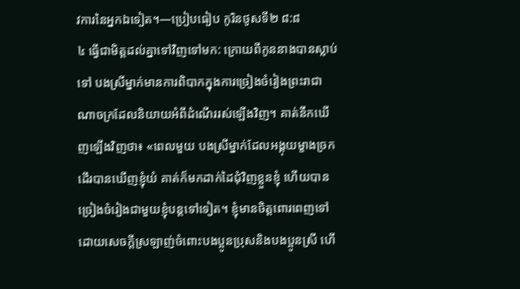វការនៃអ្នកឯទៀត។—ប្រៀបធៀប កូរិនថូសទី២ ៨:៨
៤ ធ្វើជាមិត្តដល់គ្នាទៅវិញទៅមក: ក្រោយពីកូននាងបានស្លាប់ទៅ បងស្រីម្នាក់មានការពិបាកក្នុងការច្រៀងចំរៀងព្រះរាជាណាចក្រដែលនិយាយអំពីដំណើររស់ឡើងវិញ។ គាត់នឹកឃើញឡើងវិញថា៖ «ពេលមួយ បងស្រីម្នាក់ដែលអង្គុយម្ខាងច្រកដើរបានឃើញខ្ញុំយំ គាត់ក៏មកដាក់ដៃជុំវិញខ្លួនខ្ញុំ ហើយបានច្រៀងចំរៀងជាមួយខ្ញុំបន្តទៅទៀត។ ខ្ញុំមានចិត្តពោរពេញទៅដោយសេចក្ដីស្រឡាញ់ចំពោះបងប្អូនប្រុសនិងបងប្អូនស្រី ហើ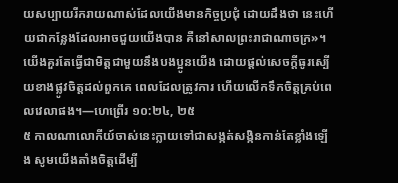យសប្បាយរីករាយណាស់ដែលយើងមានកិច្ចប្រជុំ ដោយដឹងថា នេះហើយជាកន្លែងដែលអាចជួយយើងបាន គឺនៅសាលព្រះរាជាណាចក្រ»។ យើងគួរតែធ្វើជាមិត្តជាមួយនឹងបងប្អូនយើង ដោយផ្ដល់សេចក្ដីធូរស្បើយខាងផ្លូវចិត្តដល់ពួកគេ ពេលដែលត្រូវការ ហើយលើកទឹកចិត្តគ្រប់ពេលវេលាផង។—ហេព្រើរ ១០:២៤, ២៥
៥ កាលណាលោកីយ៍ចាស់នេះក្លាយទៅជាសង្កត់សង្កិនកាន់តែខ្លាំងឡើង សូមយើងតាំងចិត្តដើម្បី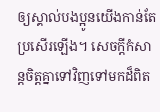ឲ្យស្គាល់បងប្អូនយើងកាន់តែប្រសើរឡើង។ សេចក្ដីកំសាន្តចិត្តគ្នាទៅវិញទៅមកដ៏ពិត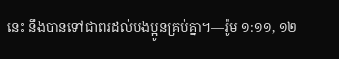នេះ នឹងបានទៅជាពរដល់បងប្អូនគ្រប់គ្នា។—រ៉ូម ១:១១, ១២